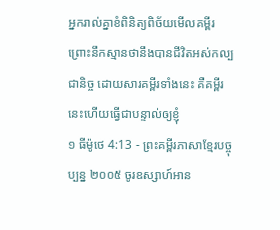អ្នករាល់គ្នាខំពិនិត្យពិច័យមើលគម្ពីរ ព្រោះនឹកស្មានថានឹងបានជីវិតអស់កល្បជានិច្ច ដោយសារគម្ពីរទាំងនេះ គឺគម្ពីរនេះហើយធ្វើជាបន្ទាល់ឲ្យខ្ញុំ
១ ធីម៉ូថេ 4:13 - ព្រះគម្ពីរភាសាខ្មែរបច្ចុប្បន្ន ២០០៥ ចូរឧស្សាហ៍អាន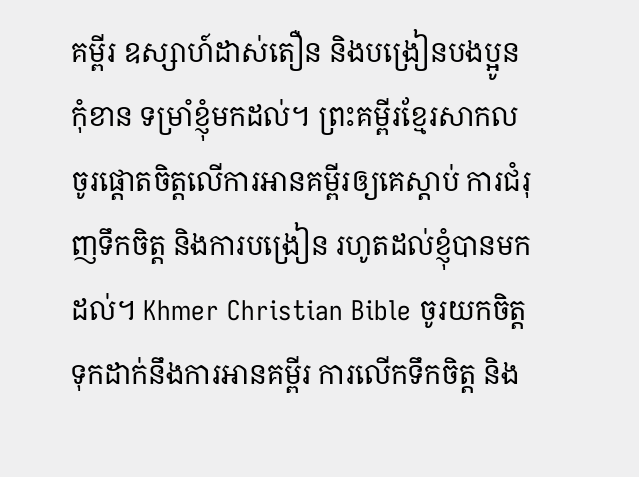គម្ពីរ ឧស្សាហ៍ដាស់តឿន និងបង្រៀនបងប្អូនកុំខាន ទម្រាំខ្ញុំមកដល់។ ព្រះគម្ពីរខ្មែរសាកល ចូរផ្ដោតចិត្តលើការអានគម្ពីរឲ្យគេស្ដាប់ ការជំរុញទឹកចិត្ត និងការបង្រៀន រហូតដល់ខ្ញុំបានមកដល់។ Khmer Christian Bible ចូរយកចិត្ដទុកដាក់នឹងការអានគម្ពីរ ការលើកទឹកចិត្ដ និង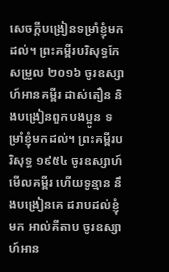សេចក្ដីបង្រៀនទម្រាំខ្ញុំមកដល់។ ព្រះគម្ពីរបរិសុទ្ធកែសម្រួល ២០១៦ ចូរឧស្សាហ៍អានគម្ពីរ ដាស់តឿន និងបង្រៀនពួកបងប្អូន ទម្រាំខ្ញុំមកដល់។ ព្រះគម្ពីរបរិសុទ្ធ ១៩៥៤ ចូរឧស្សាហ៍មើលគម្ពីរ ហើយទូន្មាន នឹងបង្រៀនគេ ដរាបដល់ខ្ញុំមក អាល់គីតាប ចូរឧស្សាហ៍អាន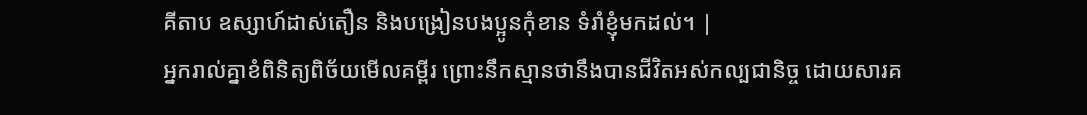គីតាប ឧស្សាហ៍ដាស់តឿន និងបង្រៀនបងប្អូនកុំខាន ទំរាំខ្ញុំមកដល់។ |
អ្នករាល់គ្នាខំពិនិត្យពិច័យមើលគម្ពីរ ព្រោះនឹកស្មានថានឹងបានជីវិតអស់កល្បជានិច្ច ដោយសារគ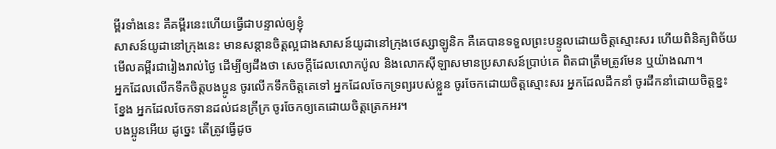ម្ពីរទាំងនេះ គឺគម្ពីរនេះហើយធ្វើជាបន្ទាល់ឲ្យខ្ញុំ
សាសន៍យូដានៅក្រុងនេះ មានសន្ដានចិត្តល្អជាងសាសន៍យូដានៅក្រុងថេស្សាឡូនិក គឺគេបានទទួលព្រះបន្ទូលដោយចិត្តស្មោះសរ ហើយពិនិត្យពិច័យមើលគម្ពីរជារៀងរាល់ថ្ងៃ ដើម្បីឲ្យដឹងថា សេចក្ដីដែលលោកប៉ូល និងលោកស៊ីឡាសមានប្រសាសន៍ប្រាប់គេ ពិតជាត្រឹមត្រូវមែន ឬយ៉ាងណា។
អ្នកដែលលើកទឹកចិត្តបងប្អូន ចូរលើកទឹកចិត្តគេទៅ អ្នកដែលចែកទ្រព្យរបស់ខ្លួន ចូរចែកដោយចិត្តស្មោះសរ អ្នកដែលដឹកនាំ ចូរដឹកនាំដោយចិត្តខ្នះខ្នែង អ្នកដែលចែកទានដល់ជនក្រីក្រ ចូរចែកឲ្យគេដោយចិត្តត្រេកអរ។
បងប្អូនអើយ ដូច្នេះ តើត្រូវធ្វើដូច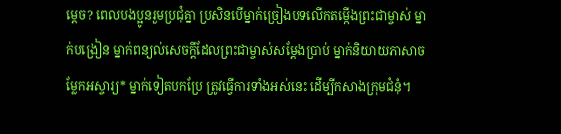ម្ដេច? ពេលបងប្អូនរួមប្រជុំគ្នា ប្រសិនបើម្នាក់ច្រៀងបទលើកតម្កើងព្រះជាម្ចាស់ ម្នាក់បង្រៀន ម្នាក់ពន្យល់សេចក្ដីដែលព្រះជាម្ចាស់សម្តែងប្រាប់ ម្នាក់និយាយភាសាចម្លែកអស្ចារ្យ* ម្នាក់ទៀតបកប្រែ ត្រូវធ្វើការទាំងអស់នេះ ដើម្បីកសាងក្រុមជំនុំ។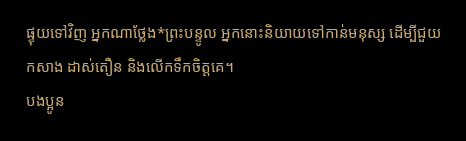ផ្ទុយទៅវិញ អ្នកណាថ្លែង*ព្រះបន្ទូល អ្នកនោះនិយាយទៅកាន់មនុស្ស ដើម្បីជួយកសាង ដាស់តឿន និងលើកទឹកចិត្តគេ។
បងប្អូន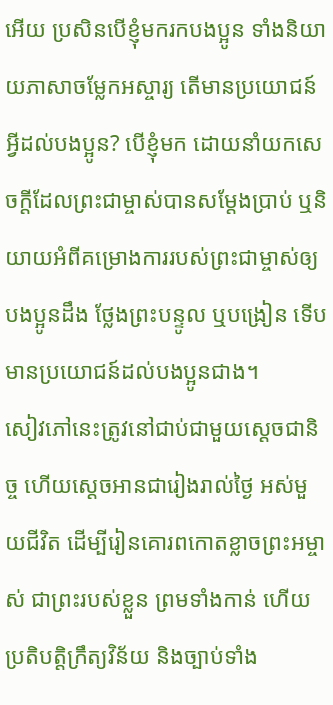អើយ ប្រសិនបើខ្ញុំមករកបងប្អូន ទាំងនិយាយភាសាចម្លែកអស្ចារ្យ តើមានប្រយោជន៍អ្វីដល់បងប្អូន? បើខ្ញុំមក ដោយនាំយកសេចក្ដីដែលព្រះជាម្ចាស់បានសម្តែងប្រាប់ ឬនិយាយអំពីគម្រោងការរបស់ព្រះជាម្ចាស់ឲ្យបងប្អូនដឹង ថ្លែងព្រះបន្ទូល ឬបង្រៀន ទើបមានប្រយោជន៍ដល់បងប្អូនជាង។
សៀវភៅនេះត្រូវនៅជាប់ជាមួយស្ដេចជានិច្ច ហើយស្ដេចអានជារៀងរាល់ថ្ងៃ អស់មួយជីវិត ដើម្បីរៀនគោរពកោតខ្លាចព្រះអម្ចាស់ ជាព្រះរបស់ខ្លួន ព្រមទាំងកាន់ ហើយប្រតិបត្តិក្រឹត្យវិន័យ និងច្បាប់ទាំង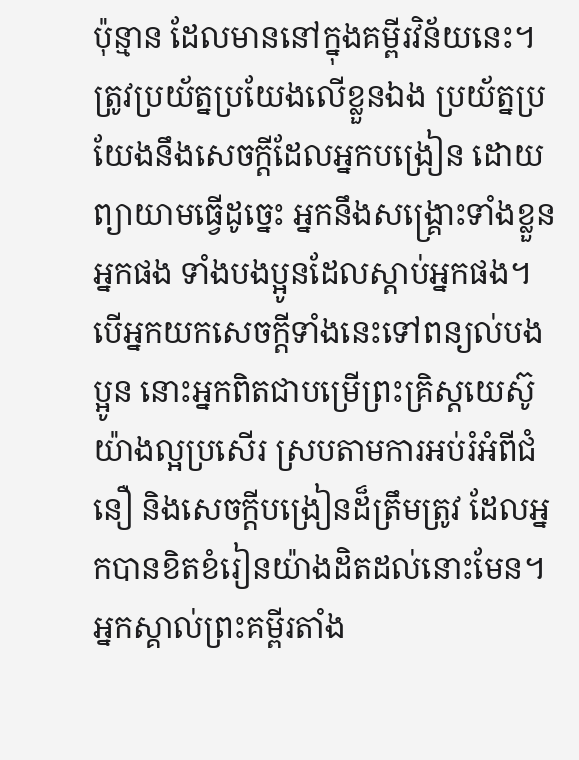ប៉ុន្មាន ដែលមាននៅក្នុងគម្ពីរវិន័យនេះ។
ត្រូវប្រយ័ត្នប្រយែងលើខ្លួនឯង ប្រយ័ត្នប្រយែងនឹងសេចក្ដីដែលអ្នកបង្រៀន ដោយព្យាយាមធ្វើដូច្នេះ អ្នកនឹងសង្គ្រោះទាំងខ្លួនអ្នកផង ទាំងបងប្អូនដែលស្ដាប់អ្នកផង។
បើអ្នកយកសេចក្ដីទាំងនេះទៅពន្យល់បងប្អូន នោះអ្នកពិតជាបម្រើព្រះគ្រិស្តយេស៊ូយ៉ាងល្អប្រសើរ ស្របតាមការអប់រំអំពីជំនឿ និងសេចក្ដីបង្រៀនដ៏ត្រឹមត្រូវ ដែលអ្នកបានខិតខំរៀនយ៉ាងដិតដល់នោះមែន។
អ្នកស្គាល់ព្រះគម្ពីរតាំង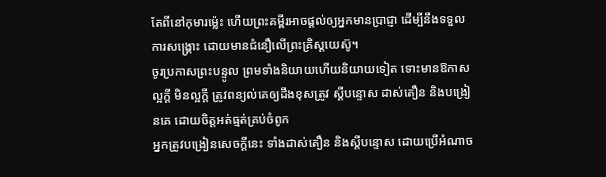តែពីនៅកុមារម៉្លេះ ហើយព្រះគម្ពីរអាចផ្ដល់ឲ្យអ្នកមានប្រាជ្ញា ដើម្បីនឹងទទួលការសង្គ្រោះ ដោយមានជំនឿលើព្រះគ្រិស្តយេស៊ូ។
ចូរប្រកាសព្រះបន្ទូល ព្រមទាំងនិយាយហើយនិយាយទៀត ទោះមានឱកាសល្អក្ដី មិនល្អក្ដី ត្រូវពន្យល់គេឲ្យដឹងខុសត្រូវ ស្ដីបន្ទោស ដាស់តឿន និងបង្រៀនគេ ដោយចិត្តអត់ធ្មត់គ្រប់ចំពូក
អ្នកត្រូវបង្រៀនសេចក្ដីនេះ ទាំងដាស់តឿន និងស្ដីបន្ទោស ដោយប្រើអំណាច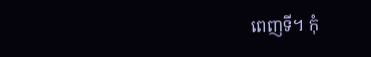ពេញទី។ កុំ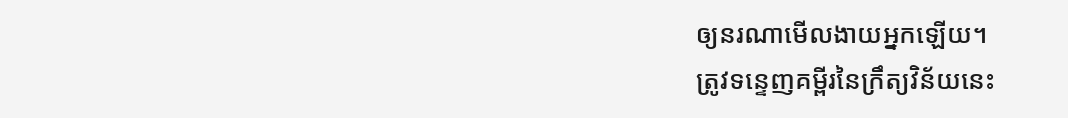ឲ្យនរណាមើលងាយអ្នកឡើយ។
ត្រូវទន្ទេញគម្ពីរនៃក្រឹត្យវិន័យនេះ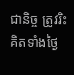ជានិច្ច ត្រូវរិះគិតទាំងថ្ងៃ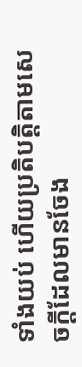ទាំងយប់ ហើយប្រតិបត្តិតាមសេចក្ដីដែលមានចែង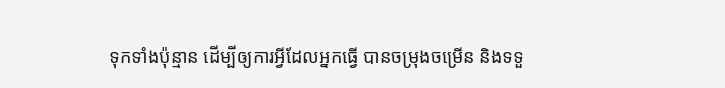ទុកទាំងប៉ុន្មាន ដើម្បីឲ្យការអ្វីដែលអ្នកធ្វើ បានចម្រុងចម្រើន និងទទួ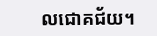លជោគជ័យ។